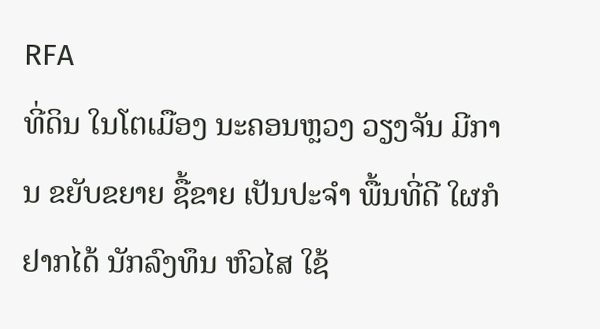RFA
ທີ່ດິນ ໃນໂຕເມືອງ ນະຄອນຫຼວງ ວຽງຈັນ ມີການ ຂຍັບຂຍາຍ ຊື້ຂາຍ ເປັນປະຈໍາ ພື້ນທີ່ດີ ໃຜກໍຢາກໄດ້ ນັກລົງທຶນ ຫົວໄສ ໃຊ້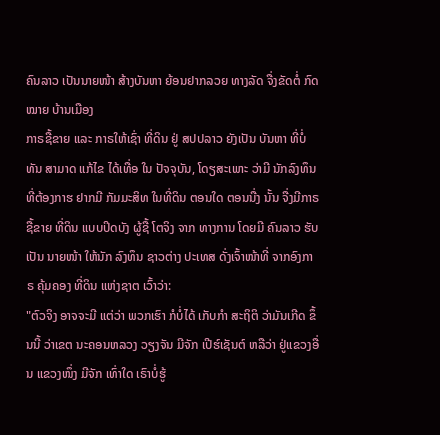ຄົນລາວ ເປັນນາຍໜ້າ ສ້າງບັນຫາ ຍ້ອນຢາກລວຍ ທາງລັດ ຈື່ງຂັດຕໍ່ ກົດໝາຍ ບ້ານເມືອງ
ກາຣຊື້ຂາຍ ແລະ ກາຣໃຫ້ເຊົ່າ ທີ່ດິນ ຢູ່ ສປປລາວ ຍັງເປັນ ບັນຫາ ທີ່ບໍ່ທັນ ສາມາດ ແກ້ໄຂ ໄດ້ເທື່ອ ໃນ ປັຈຈຸບັນ, ໂດຽສະເພາະ ວ່າມີ ນັກລົງທຶນ ທີ່ຕ້ອງກາຮ ຢາກມີ ກັມມະສິທ ໃນທີ່ດິນ ຕອນໃດ ຕອນນື່ງ ນັ້ນ ຈື່ງມີກາຣ ຊື້ຂາຍ ທີ່ດິນ ແບບປິດບັງ ຜູ້ຊື້ ໂຕຈິງ ຈາກ ທາງການ ໂດຍມີ ຄົນລາວ ຮັບເປັນ ນາຍໜ້າ ໃຫ້ນັກ ລົງທຶນ ຊາວຕ່າງ ປະເທສ ດັ່ງເຈົ້າໜ້າທີ່ ຈາກອົງກາຣ ຄຸ້ມຄອງ ທີ່ດິນ ແຫ່ງຊາຕ ເວົ້າວ່າ:
"ຕົວຈິງ ອາຈຈະມີ ແຕ່ວ່າ ພວກເຮົາ ກໍບໍ່ໄດ້ ເກັບກຳ ສະຖິຕິ ວ່າມັນເກີດ ຂຶ້ນນີ້ ວ່າເຂຕ ນະຄອນຫລວງ ວຽງຈັນ ມີຈັກ ເປີຮ໌ເຊັນຕ໌ ຫລືວ່າ ຢູ່ແຂວງອື່ນ ແຂວງໜຶ່ງ ມີຈັກ ເທົ່າໃດ ເຣົາບໍ່ຮູ້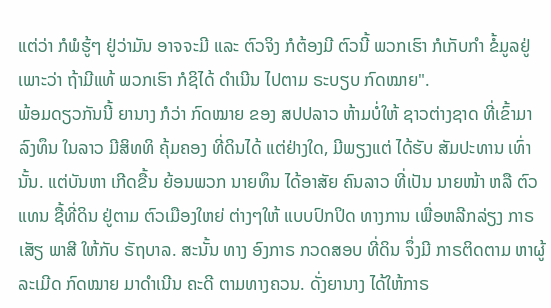ແຕ່ວ່າ ກໍພໍຮູ້ໆ ຢູ່ວ່າມັນ ອາຈຈະມີ ແລະ ຕົວຈິງ ກໍຕ້ອງມີ ຕົວນີ້ ພວກເຮົາ ກໍເກັບກຳ ຂໍ້ມູລຢູ່ ເພາະວ່າ ຖ້າມີແທ້ ພວກເຮົາ ກໍຊິໄດ້ ດຳເນີນ ໄປຕາມ ຣະບຽບ ກົດໝາຍ".
ພ້ອມດຽວກັນນີ້ ຍານາງ ກໍວ່າ ກົດໝາຍ ຂອງ ສປປລາວ ຫ້າມບໍ່ໃຫ້ ຊາວຕ່າງຊາດ ທີ່ເຂົ້າມາ ລົງທຶນ ໃນລາວ ມີສິທທິ ຄຸ້ມຄອງ ທີ່ດິນໄດ້ ແຕ່ຢ່າງໃດ, ມີພຽງແຕ່ ໄດ້ຮັບ ສັມປະທານ ເທົ່ານັ້ນ. ແຕ່ບັນຫາ ເກີດຂື້ນ ຍ້ອນພວກ ນາຍທຶນ ໄດ້ອາສັຍ ຄົນລາວ ທີ່ເປັນ ນາຍໜ້າ ຫລື ຕົວແທນ ຊື້ທີ່ດິນ ຢູ່ຕາມ ຕົວເມືອງໃຫຍ່ ຕ່າງໆໃຫ້ ແບບປົກປິດ ທາງການ ເພື່ອຫລີກລ່ຽງ ກາຣເສັຽ ພາສີ ໃຫ້ກັບ ຣັຖບາລ. ສະນັ້ນ ທາງ ອົງກາຣ ກວດສອບ ທີ່ດິນ ຈຶ່ງມີ ກາຣຕິດຕາມ ຫາຜູ້ ລະເມີດ ກົດໝາຍ ມາດຳເນີນ ຄະດີ ຕາມທາງຄວນ. ດັ່ງຍານາງ ໄດ້ໃຫ້ກາຣ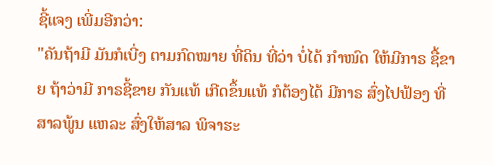ຊີ້ແຈງ ເພີ່ມອີກວ່າ:
"ຄັນຖ້າມີ ມັນກໍເບີ່ງ ຕາມກົດໝາຍ ທີ່ດິນ ທີ່ວ່າ ບໍ່ໄດ້ ກຳໜົດ ໃຫ້ມີກາຣ ຊື້ຂາຍ ຖ້າວ່າມີ ກາຣຊີ້ຂາຍ ກັນແທ້ ເກີດຂຶ້ນແທ້ ກໍຕ້ອງໄດ້ ມີກາຣ ສົ່ງໄປຟ້ອງ ທີ່ສາລພູ້ນ ແຫລະ ສົ່ງໃຫ້ສາລ ພິຈາຮະ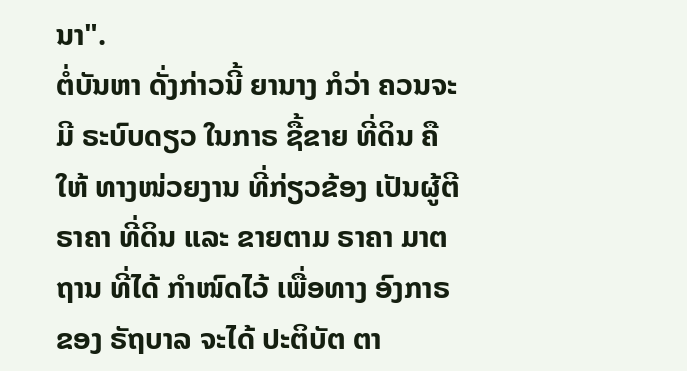ນາ".
ຕໍ່ບັນຫາ ດັ່ງກ່າວນີ້ ຍານາງ ກໍວ່າ ຄວນຈະມີ ຣະບົບດຽວ ໃນກາຣ ຊື້ຂາຍ ທີ່ດິນ ຄືໃຫ້ ທາງໜ່ວຍງານ ທີ່ກ່ຽວຂ້ອງ ເປັນຜູ້ຕີ ຣາຄາ ທີ່ດິນ ແລະ ຂາຍຕາມ ຣາຄາ ມາຕຖານ ທີ່ໄດ້ ກຳໜົດໄວ້ ເພື່ອທາງ ອົງກາຣ ຂອງ ຣັຖບາລ ຈະໄດ້ ປະຕິບັຕ ຕາ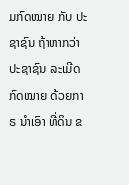ມກົດໝາຍ ກັບ ປະຊາຊົນ ຖ້າຫາກວ່າ ປະຊາຊົນ ລະເມີດ ກົດໝາຍ ດ້ວຍກາຣ ນຳເອົາ ທີ່ດິນ ຂ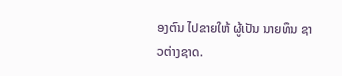ອງຕົນ ໄປຂາຍໃຫ້ ຜູ້ເປັນ ນາຍທຶນ ຊາວຕ່າງຊາດ.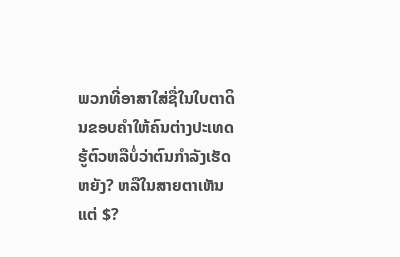ພວກທີ່ອາສາໃສ່ຊື່ໃນໃບຕາດິນຂອບຄໍາໃຫ້ຄົນຕ່າງປະເທດຮູ້ຕົວຫລືບໍ່ວ່າຕົນກໍາລັງເຮັດຫຍັງ? ຫລືໃນສາຍຕາເຫັນ
ແຕ່ $?